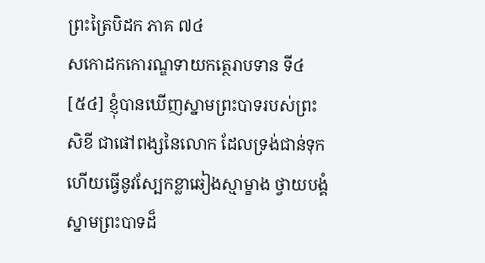ព្រះត្រៃបិដក ភាគ ៧៤
សកោដកកោរណ្ឌទាយកត្ថេរាបទាន ទី៤
[៥៤] ខ្ញុំបានឃើញស្នាមព្រះបាទរបស់ព្រះសិខី ជាផៅពង្សនៃលោក ដែលទ្រង់ជាន់ទុក ហើយធ្វើនូវស្បែកខ្លាឆៀងស្មាម្ខាង ថ្វាយបង្គំស្នាមព្រះបាទដ៏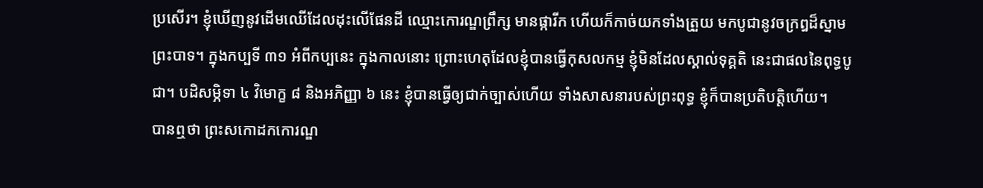ប្រសើរ។ ខ្ញុំឃើញនូវដើមឈើដែលដុះលើផែនដី ឈ្មោះកោរណ្ឌព្រឹក្ស មានផ្ការីក ហើយក៏កាច់យកទាំងត្រួយ មកបូជានូវចក្រឰដ៏ស្នាមព្រះបាទ។ ក្នុងកប្បទី ៣១ អំពីកប្បនេះ ក្នុងកាលនោះ ព្រោះហេតុដែលខ្ញុំបានធ្វើកុសលកម្ម ខ្ញុំមិនដែលស្គាល់ទុគ្គតិ នេះជាផលនៃពុទ្ធបូជា។ បដិសម្ភិទា ៤ វិមោក្ខ ៨ និងអភិញ្ញា ៦ នេះ ខ្ញុំបានធ្វើឲ្យជាក់ច្បាស់ហើយ ទាំងសាសនារបស់ព្រះពុទ្ធ ខ្ញុំក៏បានប្រតិបត្តិហើយ។
បានឮថា ព្រះសកោដកកោរណ្ឌ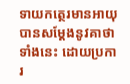ទាយកត្ថេរមានអាយុ បានសម្តែងនូវគាថាទាំងនេះ ដោយប្រការ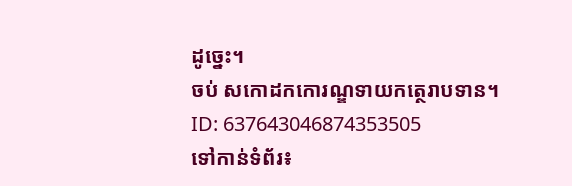ដូច្នេះ។
ចប់ សកោដកកោរណ្ឌទាយកត្ថេរាបទាន។
ID: 637643046874353505
ទៅកាន់ទំព័រ៖